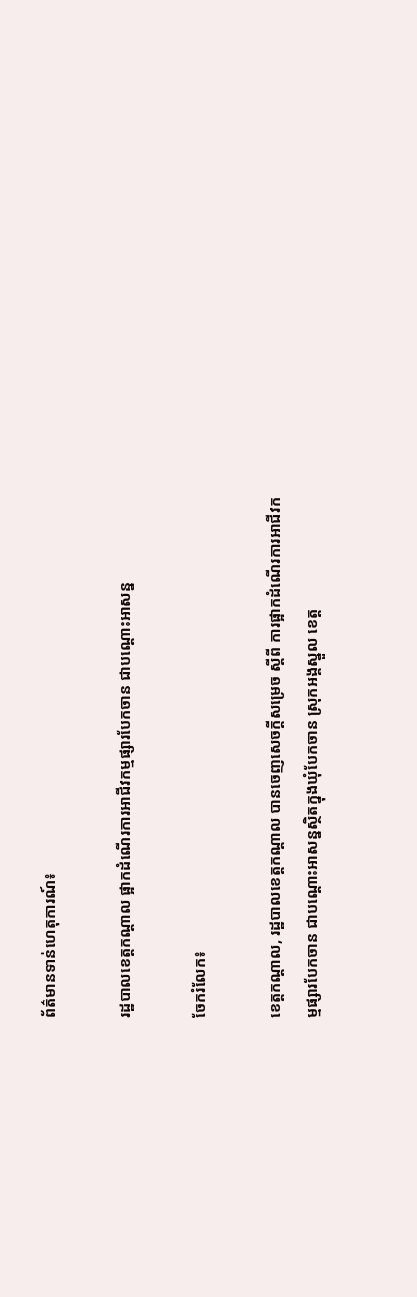ព័ត៌មានទាន់ហេតុការណ៍៖

រដ្ឋបាលខេត្តកណ្ដាល ផ្អាកដំណើរការអាជីវកម្មផ្សារបែកចាន ជាបណ្ដោះអាសន្ន

ចែករំលែក៖

ខេត្តកណ្តាល, រដ្ឋបាលខេត្តកណ្ដាល បានចេញសេចក្តីសម្រេច ស្តីពី ការផ្អាកដំណើរការអាជីវកម្មផ្សារបែកចាន ជាបណ្ដោះអាសន្នស្ថិតក្នុងឃុំបែកចាន ស្រុកអង្គស្នួល ខេត្ត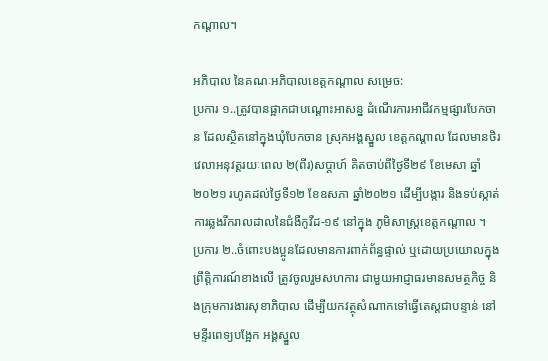កណ្តាល។

អភិបាល នៃគណៈអភិបាលខេត្តកណ្តាល សម្រេច:
ប្រការ ១..ត្រូវបានផ្អាកជាបណ្ដោះអាសន្ន ដំណើរការអាជីវកម្មផ្សារបែកចាន ដែលស្ថិតនៅក្នុងឃុំបែកចាន ស្រុកអង្គស្នួល ខេត្តកណ្តាល ដែលមានថិរវេលាអនុវត្តរយៈពេល ២(ពីរ)សប្ដាហ៍ គិតចាប់ពីថ្ងៃទី២៩ ខែមេសា ឆ្នាំ២០២១ រហូតដល់ថ្ងៃទី១២ ខែឧសភា ឆ្នាំ២០២១ ដើម្បីបង្ការ និងទប់ស្កាត់ការឆ្លងរីករាលដាលនៃជំងឺកូវីដ-១៩ នៅក្នុង ភូមិសាស្ត្រខេត្តកណ្តាល ។
ប្រការ ២..ចំពោះបងប្អូនដែលមានការពាក់ព័ន្ធផ្ទាល់ ឬដោយប្រយោលក្នុងព្រឹត្តិការណ៍ខាងលើ ត្រូវចូលរួមសហការ ជាមួយអាជ្ញាធរមានសមត្ថកិច្ច និងក្រុមការងារសុខាភិបាល ដើម្បីយកវត្ថុសំណាកទៅធ្វើតេស្តជាបន្ទាន់ នៅ មន្ទីរពេទ្យបង្អែក អង្គស្នួល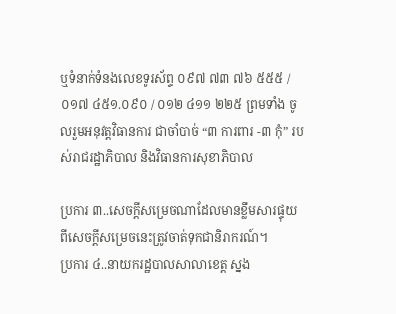ឬទំនាក់ទំនងលេខទូរស័ព្ទ ០៩៧ ៧៣ ៧៦ ៥៥៥ / ០១៧ ៤៥១.០៩០ / ០១២ ៤១១ ២២៥ ព្រមទាំង ចូលរួមអនុវត្តវិធានការ ជាចាំបាច់ “៣ ការពារ -៣ កុំ” របស់រាជរដ្ឋាភិបាល និងវិធានការសុខាភិបាល

ប្រការ ៣..សេចក្តីសម្រេចណាដែលមានខ្លឹមសារផ្ទុយពីសេចក្ដីសម្រេចនេះត្រូវចាត់ទុកជានិរាករណ៍។
ប្រការ ៤..នាយករដ្ឋបាលសាលាខេត្ត ស្នង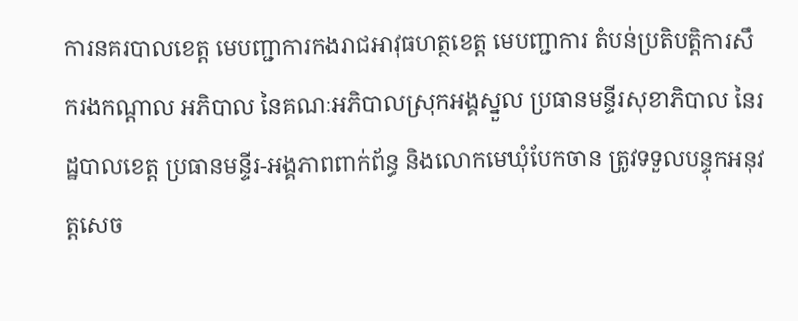ការនគរបាលខេត្ត មេបញ្ជាការកងរាជអាវុធហត្ថខេត្ត មេបញ្ជាការ តំបន់ប្រតិបត្តិការសឹករងកណ្ដាល អភិបាល នៃគណៈអភិបាលស្រុកអង្គស្នួល ប្រធានមន្ទីរសុខាភិបាល នៃរដ្ឋបាលខេត្ត ប្រធានមន្ទីរ-អង្គភាពពាក់ព័ន្ធ និងលោកមេឃុំបែកចាន ត្រូវទទួលបន្ទុកអនុវត្តសេច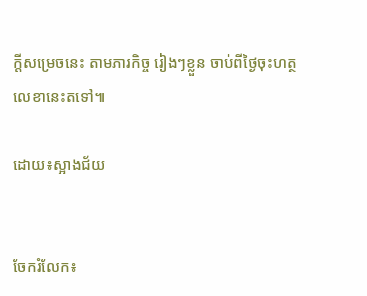ក្តីសម្រេចនេះ តាមភារកិច្ច រៀងៗខ្លួន ចាប់ពីថ្ងៃចុះហត្ថលេខានេះតទៅ៕

ដោយ៖ស្អាងជ័យ


ចែករំលែក៖